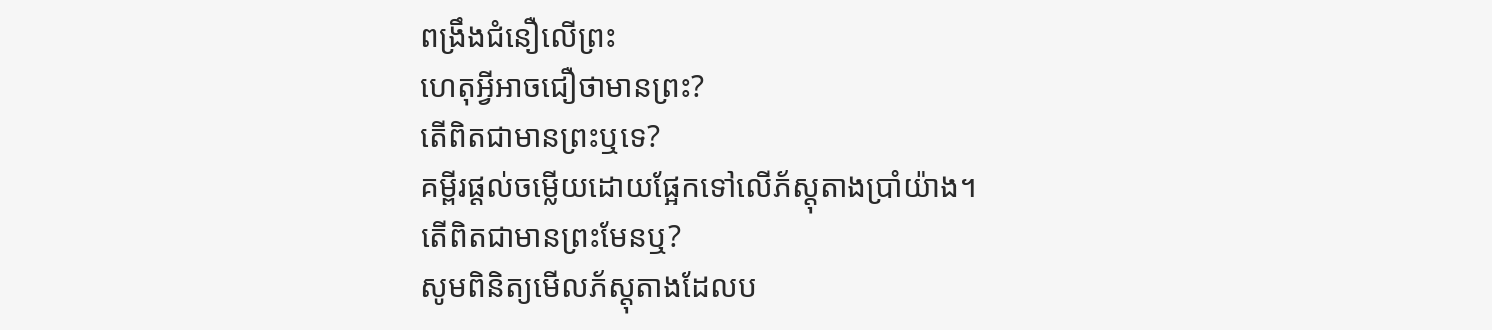ពង្រឹងជំនឿលើព្រះ
ហេតុអ្វីអាចជឿថាមានព្រះ?
តើពិតជាមានព្រះឬទេ?
គម្ពីរផ្ដល់ចម្លើយដោយផ្អែកទៅលើភ័ស្តុតាងប្រាំយ៉ាង។
តើពិតជាមានព្រះមែនឬ?
សូមពិនិត្យមើលភ័ស្តុតាងដែលប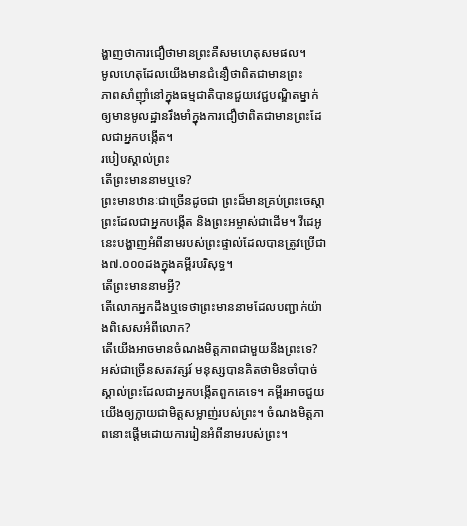ង្ហាញថាការជឿថាមានព្រះគឺសមហេតុសមផល។
មូលហេតុដែលយើងមានជំនឿថាពិតជាមានព្រះ
ភាពសាំញ៉ាំនៅក្នុងធម្មជាតិបានជួយវេជ្ជបណ្ឌិតម្នាក់ឲ្យមានមូលដ្ឋានរឹងមាំក្នុងការជឿថាពិតជាមានព្រះដែលជាអ្នកបង្កើត។
របៀបស្គាល់ព្រះ
តើព្រះមាននាមឬទេ?
ព្រះមានឋានៈជាច្រើនដូចជា ព្រះដ៏មានគ្រប់ព្រះចេស្តា ព្រះដែលជាអ្នកបង្កើត និងព្រះអម្ចាស់ជាដើម។ វីដេអូនេះបង្ហាញអំពីនាមរបស់ព្រះផ្ទាល់ដែលបានត្រូវប្រើជាង៧.០០០ដងក្នុងគម្ពីរបរិសុទ្ធ។
តើព្រះមាននាមអ្វី?
តើលោកអ្នកដឹងឬទេថាព្រះមាននាមដែលបញ្ជាក់យ៉ាងពិសេសអំពីលោក?
តើយើងអាចមានចំណងមិត្តភាពជាមួយនឹងព្រះទេ?
អស់ជាច្រើនសតវត្សរ៍ មនុស្សបានគិតថាមិនចាំបាច់ស្គាល់ព្រះដែលជាអ្នកបង្កើតពួកគេទេ។ គម្ពីរអាចជួយយើងឲ្យក្លាយជាមិត្តសម្លាញ់របស់ព្រះ។ ចំណងមិត្តភាពនោះផ្ដើមដោយការរៀនអំពីនាមរបស់ព្រះ។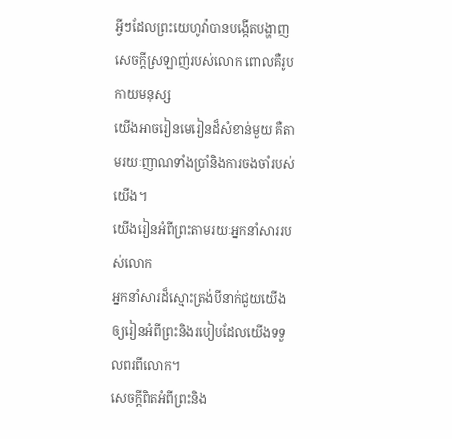អ្វីៗដែលព្រះយេហូវ៉ាបានបង្កើតបង្ហាញសេចក្ដីស្រឡាញ់របស់លោក ពោលគឺរូបកាយមនុស្ស
យើងអាចរៀនមេរៀនដ៏សំខាន់មួយ គឺតាមរយៈញាណទាំងប្រាំនិងការចងចាំរបស់យើង។
យើងរៀនអំពីព្រះតាមរយៈអ្នកនាំសាររបស់លោក
អ្នកនាំសារដ៏ស្មោះត្រង់បីនាក់ជួយយើងឲ្យរៀនអំពីព្រះនិងរបៀបដែលយើងទទួលពរពីលោក។
សេចក្ដីពិតអំពីព្រះនិង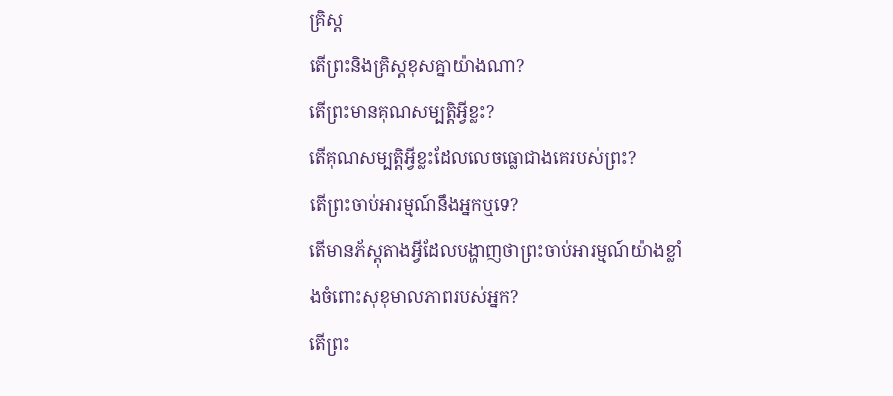គ្រិស្ត
តើព្រះនិងគ្រិស្តខុសគ្នាយ៉ាងណា?
តើព្រះមានគុណសម្បត្តិអ្វីខ្លះ?
តើគុណសម្បត្តិអ្វីខ្លះដែលលេចធ្លោជាងគេរបស់ព្រះ?
តើព្រះចាប់អារម្មណ៍នឹងអ្នកឬទេ?
តើមានភ័ស្តុតាងអ្វីដែលបង្ហាញថាព្រះចាប់អារម្មណ៍យ៉ាងខ្លាំងចំពោះសុខុមាលភាពរបស់អ្នក?
តើព្រះ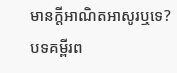មានក្ដីអាណិតអាសូរឬទេ?
បទគម្ពីរព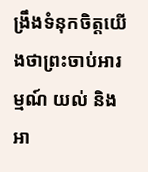ង្រឹងទំនុកចិត្តយើងថាព្រះចាប់អារម្មណ៍ យល់ និងអា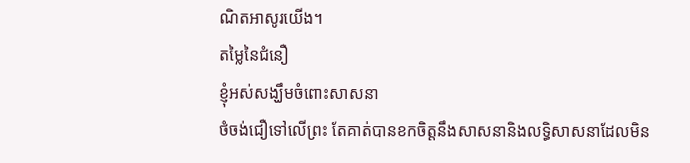ណិតអាសូរយើង។
តម្លៃនៃជំនឿ
ខ្ញុំអស់សង្ឃឹមចំពោះសាសនា
ថំចង់ជឿទៅលើព្រះ តែគាត់បានខកចិត្តនឹងសាសនានិងលទ្ធិសាសនាដែលមិន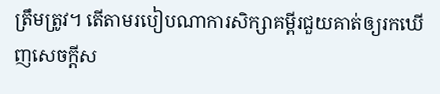ត្រឹមត្រូវ។ តើតាមរបៀបណាការសិក្សាគម្ពីរជួយគាត់ឲ្យរកឃើញសេចក្ដីស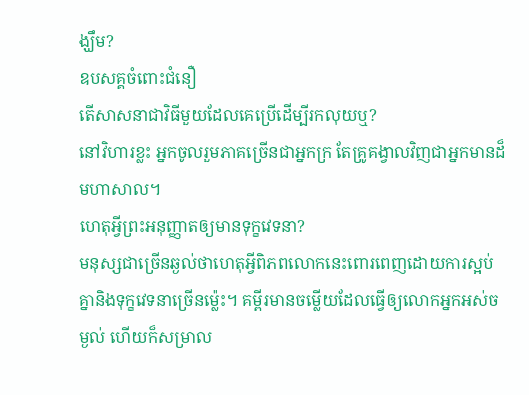ង្ឃឹម?
ឧបសគ្គចំពោះជំនឿ
តើសាសនាជាវិធីមួយដែលគេប្រើដើម្បីរកលុយឬ?
នៅវិហារខ្លះ អ្នកចូលរួមភាគច្រើនជាអ្នកក្រ តែគ្រូគង្វាលវិញជាអ្នកមានដ៏មហាសាល។
ហេតុអ្វីព្រះអនុញ្ញាតឲ្យមានទុក្ខវេទនា?
មនុស្សជាច្រើនឆ្ងល់ថាហេតុអ្វីពិភពលោកនេះពោរពេញដោយការស្អប់គ្នានិងទុក្ខវេទនាច្រើនម៉្លេះ។ គម្ពីរមានចម្លើយដែលធ្វើឲ្យលោកអ្នកអស់ចម្ងល់ ហើយក៏សម្រាល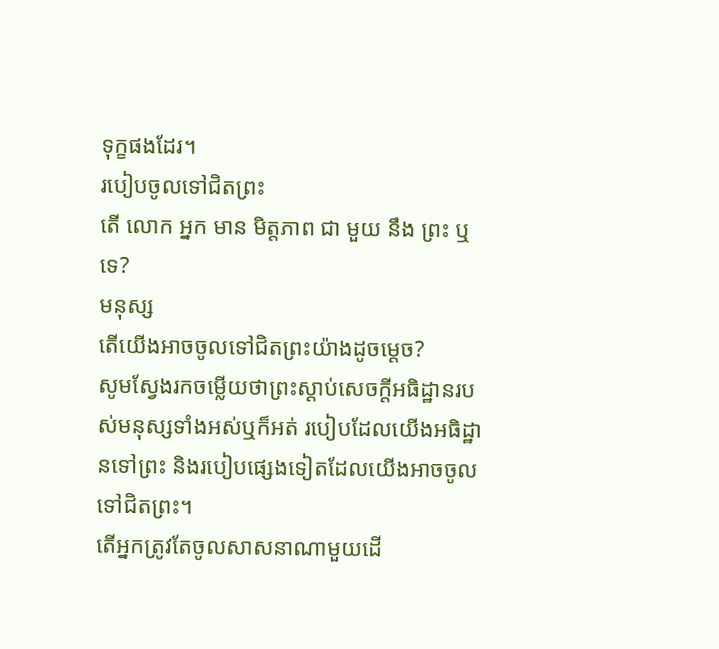ទុក្ខផងដែរ។
របៀបចូលទៅជិតព្រះ
តើ លោក អ្នក មាន មិត្ដភាព ជា មួយ នឹង ព្រះ ឬ ទេ?
មនុស្ស
តើយើងអាចចូលទៅជិតព្រះយ៉ាងដូចម្ដេច?
សូមស្វែងរកចម្លើយថាព្រះស្តាប់សេចក្ដីអធិដ្ឋានរបស់មនុស្សទាំងអស់ឬក៏អត់ របៀបដែលយើងអធិដ្ឋានទៅព្រះ និងរបៀបផ្សេងទៀតដែលយើងអាចចូលទៅជិតព្រះ។
តើអ្នកត្រូវតែចូលសាសនាណាមួយដើ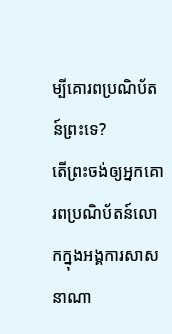ម្បីគោរពប្រណិប័តន៍ព្រះទេ?
តើព្រះចង់ឲ្យអ្នកគោរពប្រណិប័តន៍លោកក្នុងអង្គការសាសនាណា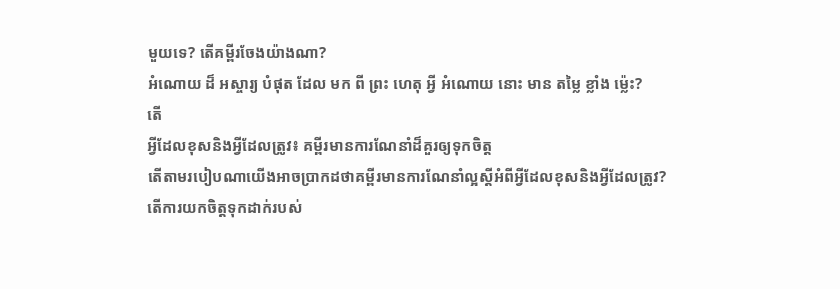មួយទេ? តើគម្ពីរចែងយ៉ាងណា?
អំណោយ ដ៏ អស្ចារ្យ បំផុត ដែល មក ពី ព្រះ ហេតុ អ្វី អំណោយ នោះ មាន តម្លៃ ខ្លាំង ម៉្លេះ?
តើ
អ្វីដែលខុសនិងអ្វីដែលត្រូវ៖ គម្ពីរមានការណែនាំដ៏គួរឲ្យទុកចិត្ត
តើតាមរបៀបណាយើងអាចប្រាកដថាគម្ពីរមានការណែនាំល្អស្ដីអំពីអ្វីដែលខុសនិងអ្វីដែលត្រូវ?
តើការយកចិត្តទុកដាក់របស់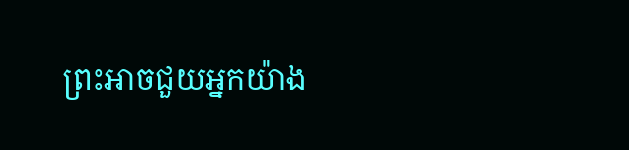ព្រះអាចជួយអ្នកយ៉ាង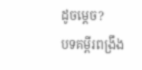ដូចម្ដេច?
បទគម្ពីរពង្រឹង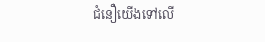ជំនឿយើងទៅលើ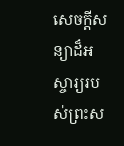សេចក្ដីសន្យាដ៏អស្ចារ្យរបស់ព្រះស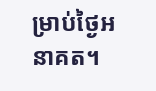ម្រាប់ថ្ងៃអនាគត។